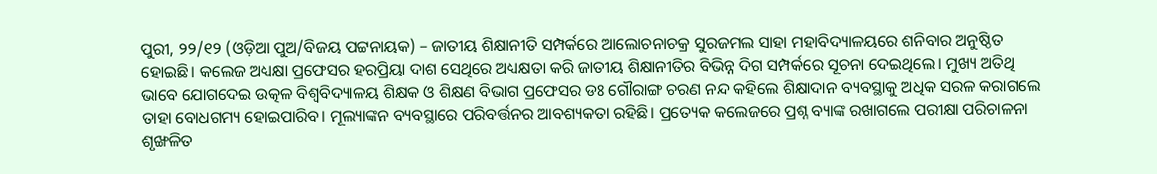ପୁରୀ, ୨୨/୧୨ (ଓଡ଼ିଆ ପୁଅ/ବିଜୟ ପଟ୍ଟନାୟକ) – ଜାତୀୟ ଶିକ୍ଷାନୀତି ସମ୍ପର୍କରେ ଆଲୋଚନାଚକ୍ର ସୁରଜମଲ ସାହା ମହାବିଦ୍ୟାଳୟରେ ଶନିବାର ଅନୁଷ୍ଠିତ ହୋଇଛି। କଲେଜ ଅଧ୍ୟକ୍ଷା ପ୍ରଫେସର ହରପ୍ରିୟା ଦାଶ ସେଥିରେ ଅଧ୍ୟକ୍ଷତା କରି ଜାତୀୟ ଶିକ୍ଷାନୀତିର ବିଭିନ୍ନ ଦିଗ ସମ୍ପର୍କରେ ସୂଚନା ଦେଇଥିଲେ। ମୁଖ୍ୟ ଅତିଥି ଭାବେ ଯୋଗଦେଇ ଉତ୍କଳ ବିଶ୍ୱବିଦ୍ୟାଳୟ ଶିକ୍ଷକ ଓ ଶିକ୍ଷଣ ବିଭାଗ ପ୍ରଫେସର ଡଃ ଗୌରାଙ୍ଗ ଚରଣ ନନ୍ଦ କହିଲେ ଶିକ୍ଷାଦାନ ବ୍ୟବସ୍ଥାକୁ ଅଧିକ ସରଳ କରାଗଲେ ତାହା ବୋଧଗମ୍ୟ ହୋଇପାରିବ। ମୂଲ୍ୟାଙ୍କନ ବ୍ୟବସ୍ଥାରେ ପରିବର୍ତ୍ତନର ଆବଶ୍ୟକତା ରହିଛି। ପ୍ରତ୍ୟେକ କଲେଜରେ ପ୍ରଶ୍ନ ବ୍ୟାଙ୍କ ରଖାଗଲେ ପରୀକ୍ଷା ପରିଚାଳନା ଶୃଙ୍ଖଳିତ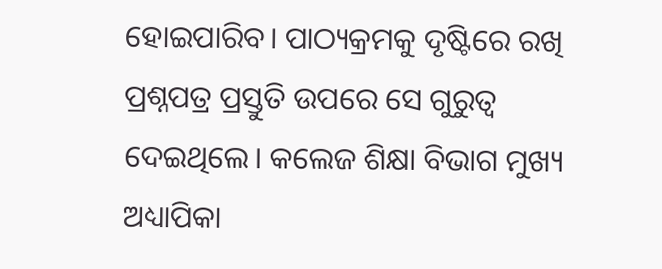ହୋଇପାରିବ। ପାଠ୍ୟକ୍ରମକୁ ଦୃଷ୍ଟିରେ ରଖି ପ୍ରଶ୍ନପତ୍ର ପ୍ରସ୍ତୁତି ଉପରେ ସେ ଗୁରୁତ୍ୱ ଦେଇଥିଲେ। କଲେଜ ଶିକ୍ଷା ବିଭାଗ ମୁଖ୍ୟ ଅଧ୍ୟାପିକା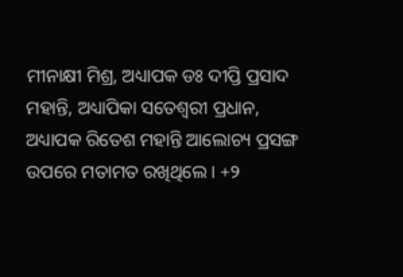ମୀନାକ୍ଷୀ ମିଶ୍ର, ଅଧ୍ୟାପକ ଡଃ ଦୀପ୍ତି ପ୍ରସାଦ ମହାନ୍ତି, ଅଧ୍ୟାପିକା ସତେଶ୍ୱରୀ ପ୍ରଧାନ, ଅଧ୍ୟାପକ ରିତେଶ ମହାନ୍ତି ଆଲୋଚ୍ୟ ପ୍ରସଙ୍ଗ ଉପରେ ମତାମତ ରଖିଥିଲେ। +୨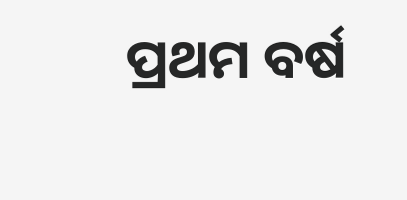ପ୍ରଥମ ବର୍ଷ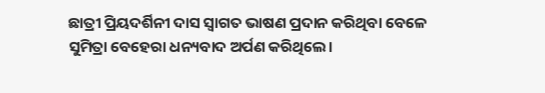ଛାତ୍ରୀ ପ୍ରିୟଦର୍ଶିନୀ ଦାସ ସ୍ୱାଗତ ଭାଷଣ ପ୍ରଦାନ କରିଥିବା ବେଳେ ସୁମିତ୍ରା ବେହେରା ଧନ୍ୟବାଦ ଅର୍ପଣ କରିଥିଲେ।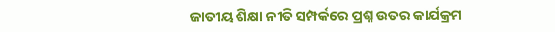ଜାତୀୟ ଶିକ୍ଷା ନୀତି ସମ୍ପର୍କରେ ପ୍ରଶ୍ନ ଉତର କାର୍ଯକ୍ରମ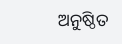ଅନୁଷ୍ଠିତ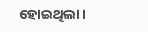ହୋଇଥିଲା।